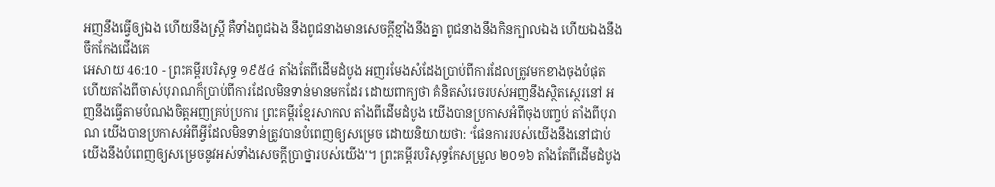អញនឹងធ្វើឲ្យឯង ហើយនឹងស្ត្រី គឺទាំងពូជឯង នឹងពូជនាងមានសេចក្ដីខ្មាំងនឹងគ្នា ពូជនាងនឹងកិនក្បាលឯង ហើយឯងនឹងចឹកកែងជើងគេ
អេសាយ 46:10 - ព្រះគម្ពីរបរិសុទ្ធ ១៩៥៤ តាំងតែពីដើមដំបូង អញរមែងសំដែងប្រាប់ពីការដែលត្រូវមកខាងចុងបំផុត ហើយតាំងពីចាស់បុរាណក៏ប្រាប់ពីការដែលមិនទាន់មានមកដែរ ដោយពាក្យថា គំនិតសំរេចរបស់អញនឹងស្ថិតស្ថេរនៅ អញនឹងធ្វើតាមបំណងចិត្តអញគ្រប់ប្រការ ព្រះគម្ពីរខ្មែរសាកល តាំងពីដើមដំបូង យើងបានប្រកាសអំពីចុងបញ្ចប់ តាំងពីបុរាណ យើងបានប្រកាសអំពីអ្វីដែលមិនទាន់ត្រូវបានបំពេញឲ្យសម្រេច ដោយនិយាយថា: ‘ផែនការរបស់យើងនឹងនៅជាប់ យើងនឹងបំពេញឲ្យសម្រេចនូវអស់ទាំងសេចក្ដីប្រាថ្នារបស់យើង’។ ព្រះគម្ពីរបរិសុទ្ធកែសម្រួល ២០១៦ តាំងតែពីដើមដំបូង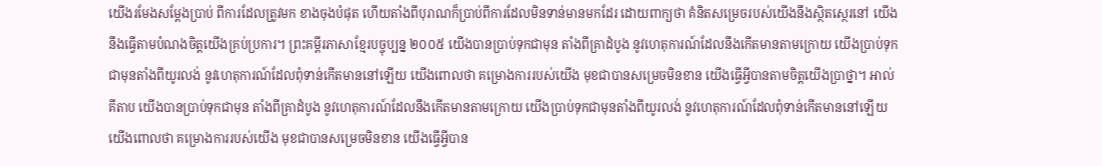យើងរមែងសម្ដែងប្រាប់ ពីការដែលត្រូវមក ខាងចុងបំផុត ហើយតាំងពីបុរាណក៏ប្រាប់ពីការដែលមិនទាន់មានមកដែរ ដោយពាក្យថា គំនិតសម្រេចរបស់យើងនឹងស្ថិតស្ថេរនៅ យើងនឹងធ្វើតាមបំណងចិត្តយើងគ្រប់ប្រការ។ ព្រះគម្ពីរភាសាខ្មែរបច្ចុប្បន្ន ២០០៥ យើងបានប្រាប់ទុកជាមុន តាំងពីគ្រាដំបូង នូវហេតុការណ៍ដែលនឹងកើតមានតាមក្រោយ យើងប្រាប់ទុកជាមុនតាំងពីយូរលង់ នូវហេតុការណ៍ដែលពុំទាន់កើតមាននៅឡើយ យើងពោលថា គម្រោងការរបស់យើង មុខជាបានសម្រេចមិនខាន យើងធ្វើអ្វីបានតាមចិត្តយើងប្រាថ្នា។ អាល់គីតាប យើងបានប្រាប់ទុកជាមុន តាំងពីគ្រាដំបូង នូវហេតុការណ៍ដែលនឹងកើតមានតាមក្រោយ យើងប្រាប់ទុកជាមុនតាំងពីយូរលង់ នូវហេតុការណ៍ដែលពុំទាន់កើតមាននៅឡើយ យើងពោលថា គម្រោងការរបស់យើង មុខជាបានសម្រេចមិនខាន យើងធ្វើអ្វីបាន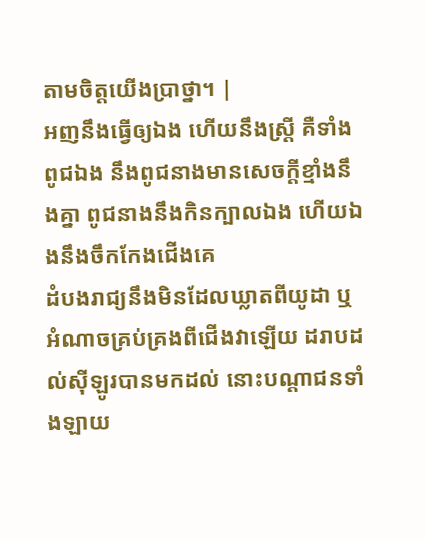តាមចិត្តយើងប្រាថ្នា។ |
អញនឹងធ្វើឲ្យឯង ហើយនឹងស្ត្រី គឺទាំងពូជឯង នឹងពូជនាងមានសេចក្ដីខ្មាំងនឹងគ្នា ពូជនាងនឹងកិនក្បាលឯង ហើយឯងនឹងចឹកកែងជើងគេ
ដំបងរាជ្យនឹងមិនដែលឃ្លាតពីយូដា ឬអំណាចគ្រប់គ្រងពីជើងវាឡើយ ដរាបដល់ស៊ីឡូរបានមកដល់ នោះបណ្តាជនទាំងឡាយ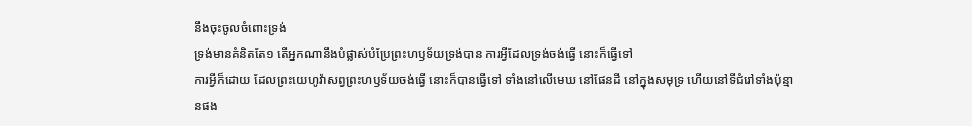នឹងចុះចូលចំពោះទ្រង់
ទ្រង់មានគំនិតតែ១ តើអ្នកណានឹងបំផ្លាស់បំប្រែព្រះហឫទ័យទ្រង់បាន ការអ្វីដែលទ្រង់ចង់ធ្វើ នោះក៏ធ្វើទៅ
ការអ្វីក៏ដោយ ដែលព្រះយេហូវ៉ាសព្វព្រះហឫទ័យចង់ធ្វើ នោះក៏បានធ្វើទៅ ទាំងនៅលើមេឃ នៅផែនដី នៅក្នុងសមុទ្រ ហើយនៅទីជំរៅទាំងប៉ុន្មានផង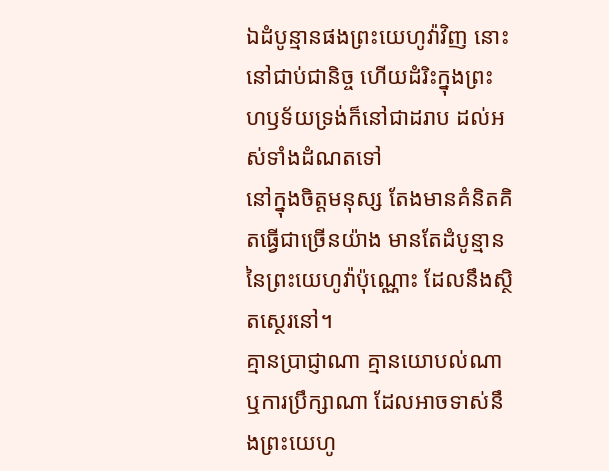ឯដំបូន្មានផងព្រះយេហូវ៉ាវិញ នោះនៅជាប់ជានិច្ច ហើយដំរិះក្នុងព្រះហឫទ័យទ្រង់ក៏នៅជាដរាប ដល់អស់ទាំងដំណតទៅ
នៅក្នុងចិត្តមនុស្ស តែងមានគំនិតគិតធ្វើជាច្រើនយ៉ាង មានតែដំបូន្មាននៃព្រះយេហូវ៉ាប៉ុណ្ណោះ ដែលនឹងស្ថិតស្ថេរនៅ។
គ្មានប្រាជ្ញាណា គ្មានយោបល់ណា ឬការប្រឹក្សាណា ដែលអាចទាស់នឹងព្រះយេហូ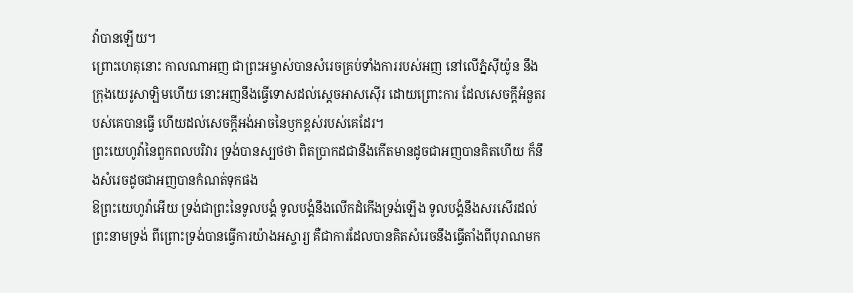វ៉ាបានឡើយ។
ព្រោះហេតុនោះ កាលណាអញ ជាព្រះអម្ចាស់បានសំរេចគ្រប់ទាំងការរបស់អញ នៅលើភ្នំស៊ីយ៉ូន នឹងក្រុងយេរូសាឡិមហើយ នោះអញនឹងធ្វើទោសដល់ស្តេចអាសស៊ើរ ដោយព្រោះការ ដែលសេចក្ដីអំនួតរបស់គេបានធ្វើ ហើយដល់សេចក្ដីអង់អាចនៃឫកខ្ពស់របស់គេដែរ។
ព្រះយេហូវ៉ានៃពួកពលបរិវារ ទ្រង់បានស្បថថា ពិតប្រាកដជានឹងកើតមានដូចជាអញបានគិតហើយ ក៏នឹងសំរេចដូចជាអញបានកំណត់ទុកផង
ឱព្រះយេហូវ៉ាអើយ ទ្រង់ជាព្រះនៃទូលបង្គំ ទូលបង្គំនឹងលើកដំកើងទ្រង់ឡើង ទូលបង្គំនឹងសរសើរដល់ព្រះនាមទ្រង់ ពីព្រោះទ្រង់បានធ្វើការយ៉ាងអស្ចារ្យ គឺជាការដែលបានគិតសំរេចនឹងធ្វើតាំងពីបុរាណមក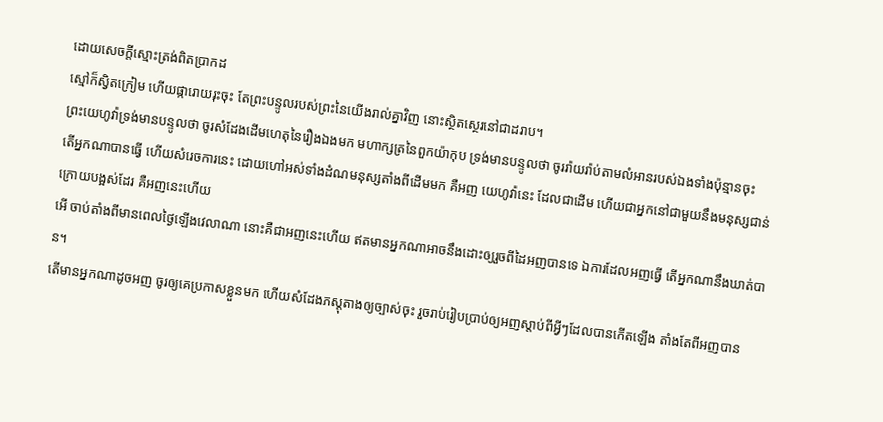ដោយសេចក្ដីស្មោះត្រង់ពិតប្រាកដ
ស្មៅក៏ស្វិតក្រៀម ហើយផ្ការោយរុះចុះ តែព្រះបន្ទូលរបស់ព្រះនៃយើងរាល់គ្នាវិញ នោះស្ថិតស្ថេរនៅជាដរាប។
ព្រះយេហូវ៉ាទ្រង់មានបន្ទូលថា ចូរសំដែងដើមហេតុនៃរឿងឯងមក មហាក្សត្រនៃពួកយ៉ាកុប ទ្រង់មានបន្ទូលថា ចូររ៉ាយរ៉ាប់តាមលំអានរបស់ឯងទាំងប៉ុន្មានចុះ
តើអ្នកណាបានធ្វើ ហើយសំរេចការនេះ ដោយហៅអស់ទាំងដំណមនុស្សតាំងពីដើមមក គឺអញ យេហូវ៉ានេះ ដែលជាដើម ហើយជាអ្នកនៅជាមួយនឹងមនុស្សជាន់ក្រោយបង្អស់ដែរ គឺអញនេះហើយ
អើ ចាប់តាំងពីមានពេលថ្ងៃឡើងវេលាណា នោះគឺជាអញនេះហើយ ឥតមានអ្នកណាអាចនឹងដោះឲ្យរួចពីដៃអញបានទេ ឯការដែលអញធ្វើ តើអ្នកណានឹងឃាត់បាន។
តើមានអ្នកណាដូចអញ ចូរឲ្យគេប្រកាសខ្លួនមក ហើយសំដែងភស្តុតាងឲ្យច្បាស់ចុះ រួចរាប់រៀបប្រាប់ឲ្យអញស្តាប់ពីអ្វីៗដែលបានកើតឡើង តាំងតែពីអញបាន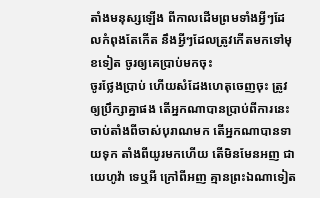តាំងមនុស្សឡើង ពីកាលដើមព្រមទាំងអ្វីៗដែលកំពុងតែកើត នឹងអ្វីៗដែលត្រូវកើតមកទៅមុខទៀត ចូរឲ្យគេប្រាប់មកចុះ
ចូរថ្លែងប្រាប់ ហើយសំដែងហេតុចេញចុះ ត្រូវឲ្យប្រឹក្សាគ្នាផង តើអ្នកណាបានប្រាប់ពីការនេះ ចាប់តាំងពីចាស់បុរាណមក តើអ្នកណាបានទាយទុក តាំងពីយូរមកហើយ តើមិនមែនអញ ជាយេហូវ៉ា ទេឬអី ក្រៅពីអញ គ្មានព្រះឯណាទៀត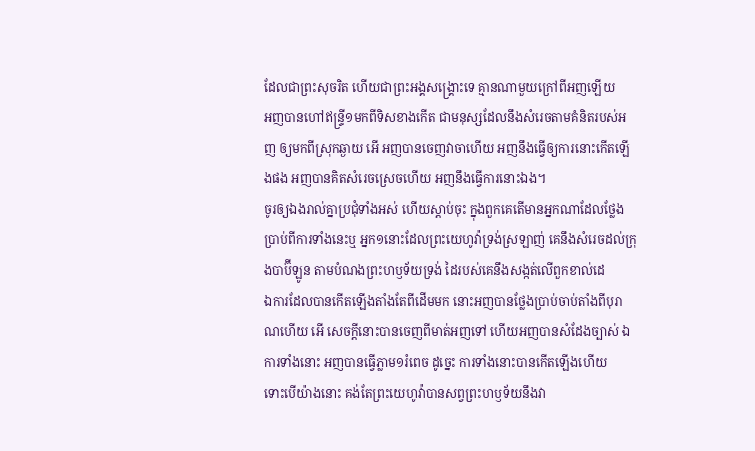ដែលជាព្រះសុចរិត ហើយជាព្រះអង្គសង្គ្រោះទេ គ្មានណាមួយក្រៅពីអញឡើយ
អញបានហៅឥន្ទ្រី១មកពីទិសខាងកើត ជាមនុស្សដែលនឹងសំរេចតាមគំនិតរបស់អញ ឲ្យមកពីស្រុកឆ្ងាយ អើ អញបានចេញវាចាហើយ អញនឹងធ្វើឲ្យការនោះកើតឡើងផង អញបានគិតសំរេចស្រេចហើយ អញនឹងធ្វើការនោះឯង។
ចូរឲ្យឯងរាល់គ្នាប្រជុំទាំងអស់ ហើយស្តាប់ចុះ ក្នុងពួកគេតើមានអ្នកណាដែលថ្លែងប្រាប់ពីការទាំងនេះឬ អ្នក១នោះដែលព្រះយេហូវ៉ាទ្រង់ស្រឡាញ់ គេនឹងសំរេចដល់ក្រុងបាប៊ីឡូន តាមបំណងព្រះហឫទ័យទ្រង់ ដៃរបស់គេនឹងសង្កត់លើពួកខាល់ដេ
ឯការដែលបានកើតឡើងតាំងតែពីដើមមក នោះអញបានថ្លែងប្រាប់ចាប់តាំងពីបុរាណហើយ អើ សេចក្ដីនោះបានចេញពីមាត់អញទៅ ហើយអញបានសំដែងច្បាស់ ឯការទាំងនោះ អញបានធ្វើភ្លាម១រំពេច ដូច្នេះ ការទាំងនោះបានកើតឡើងហើយ
ទោះបើយ៉ាងនោះ គង់តែព្រះយេហូវ៉ាបានសព្វព្រះហឫទ័យនឹងវា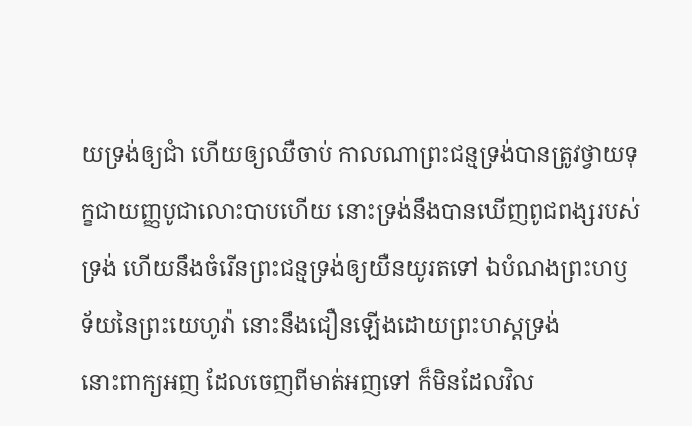យទ្រង់ឲ្យជាំ ហើយឲ្យឈឺចាប់ កាលណាព្រះជន្មទ្រង់បានត្រូវថ្វាយទុក្ខជាយញ្ញបូជាលោះបាបហើយ នោះទ្រង់នឹងបានឃើញពូជពង្សរបស់ទ្រង់ ហើយនឹងចំរើនព្រះជន្មទ្រង់ឲ្យយឺនយូរតទៅ ឯបំណងព្រះហឫទ័យនៃព្រះយេហូវ៉ា នោះនឹងជឿនឡើងដោយព្រះហស្តទ្រង់
នោះពាក្យអញ ដែលចេញពីមាត់អញទៅ ក៏មិនដែលវិល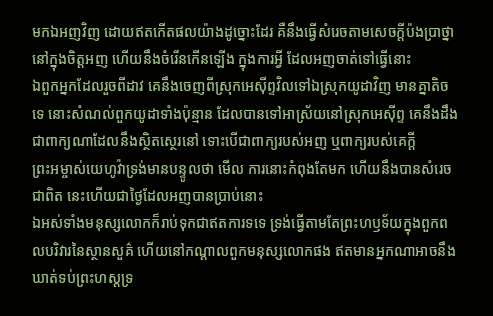មកឯអញវិញ ដោយឥតកើតផលយ៉ាងដូច្នោះដែរ គឺនឹងធ្វើសំរេចតាមសេចក្ដីប៉ងប្រាថ្នានៅក្នុងចិត្តអញ ហើយនឹងចំរើនកើនឡើង ក្នុងការអ្វី ដែលអញចាត់ទៅធ្វើនោះ
ឯពួកអ្នកដែលរួចពីដាវ គេនឹងចេញពីស្រុកអេស៊ីព្ទវិលទៅឯស្រុកយូដាវិញ មានគ្នាតិចទេ នោះសំណល់ពួកយូដាទាំងប៉ុន្មាន ដែលបានទៅអាស្រ័យនៅស្រុកអេស៊ីព្ទ គេនឹងដឹងជាពាក្យណាដែលនឹងស្ថិតស្ថេរនៅ ទោះបើជាពាក្យរបស់អញ ឬពាក្យរបស់គេក្តី
ព្រះអម្ចាស់យេហូវ៉ាទ្រង់មានបន្ទូលថា មើល ការនោះកំពុងតែមក ហើយនឹងបានសំរេចជាពិត នេះហើយជាថ្ងៃដែលអញបានប្រាប់នោះ
ឯអស់ទាំងមនុស្សលោកក៏រាប់ទុកជាឥតការទទេ ទ្រង់ធ្វើតាមតែព្រះហឫទ័យក្នុងពួកពលបរិវារនៃស្ថានសួគ៌ ហើយនៅកណ្តាលពួកមនុស្សលោកផង ឥតមានអ្នកណាអាចនឹងឃាត់ទប់ព្រះហស្តទ្រ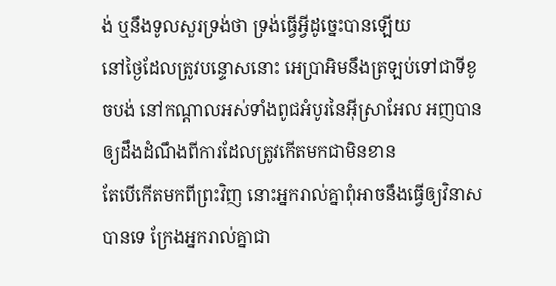ង់ ឬនឹងទូលសួរទ្រង់ថា ទ្រង់ធ្វើអ្វីដូច្នេះបានឡើយ
នៅថ្ងៃដែលត្រូវបន្ទោសនោះ អេប្រាអិមនឹងត្រឡប់ទៅជាទីខូចបង់ នៅកណ្តាលអស់ទាំងពូជអំបូរនៃអ៊ីស្រាអែល អញបានឲ្យដឹងដំណឹងពីការដែលត្រូវកើតមកជាមិនខាន
តែបើកើតមកពីព្រះវិញ នោះអ្នករាល់គ្នាពុំអាចនឹងធ្វើឲ្យវិនាសបានទេ ក្រែងអ្នករាល់គ្នាជា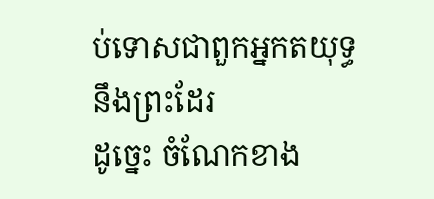ប់ទោសជាពួកអ្នកតយុទ្ធនឹងព្រះដែរ
ដូច្នេះ ចំណែកខាង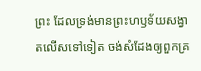ព្រះ ដែលទ្រង់មានព្រះហឫទ័យសង្វាតលើសទៅទៀត ចង់សំដែងឲ្យពួកគ្រ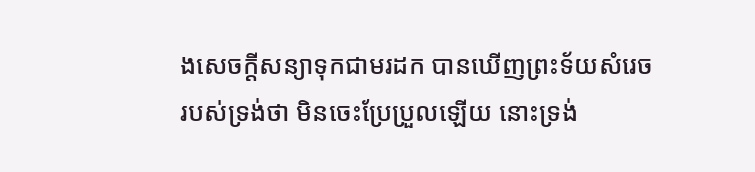ងសេចក្ដីសន្យាទុកជាមរដក បានឃើញព្រះទ័យសំរេចរបស់ទ្រង់ថា មិនចេះប្រែប្រួលឡើយ នោះទ្រង់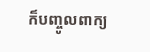ក៏បញ្ចូលពាក្យ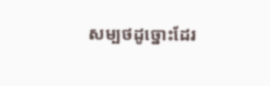សម្បថដូច្នោះដែរ